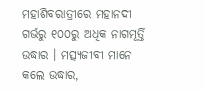ମହାଶିବରାତ୍ରୀରେ ମହାନଦୀ ଗର୍ଭରୁ ୧୦୦ରୁ ଅଧିକ ନାଗମୂର୍ତ୍ତି ଉଦ୍ଧାର । ମତ୍ସ୍ୟଜୀବୀ ମାନେ କଲେ ଉଦ୍ଧାର,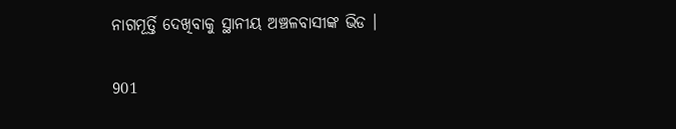ନାଗମୂର୍ତ୍ତି ଦେଖିବାକୁ ସ୍ଥାନୀୟ ଅଞ୍ଚଳବାସୀଙ୍କ ଭିଡ ।

901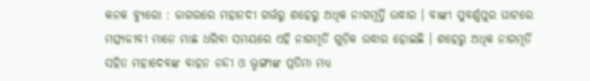କନକ ବ୍ୟୁରୋ : ଜାଗରରେ ମହାନଦୀ ଗର୍ଭରୁ ଶହେରୁ ଅଧିକ ନାଗମୂର୍ତ୍ତି ଉଦ୍ଧାର । ବାଙ୍କୀ ସୁବର୍ଣ୍ଣପୁର ଘାଟରେ ମତ୍ସ୍ୟଜୀବୀ ମାନେ ମାଛ ଧରିବା ସମୟରେ ଏହି ନାଗମୂର୍ତି ଗୁଡ଼ିକ ଉଦ୍ଧାର ହୋଇଛି । ଶହେରୁ ଅଧିକ ନାଗମୂର୍ତି ସହିତ ମହାଦେବଙ୍କ ବାହନ ନନ୍ଦୀ ଓ ଭୃଙ୍ଗୀଙ୍କ ପ୍ରତିମା ମଧ୍ୟ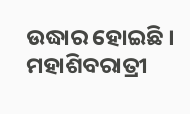ଉଦ୍ଧାର ହୋଇଛି । ମହାଶିବରାତ୍ରୀ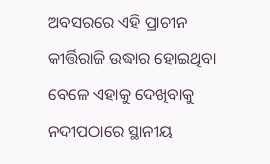ଅବସରରେ ଏହି ପ୍ରାଚୀନ କୀର୍ତ୍ତିରାଜି ଉଦ୍ଧାର ହୋଇଥିବା ବେଳେ ଏହାକୁ ଦେଖିବାକୁ ନଦୀପଠାରେ ସ୍ଥାନୀୟ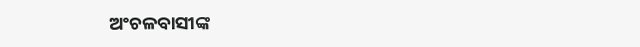ଅଂଚଳବାସୀଙ୍କ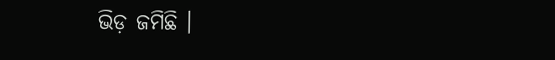ଭିଡ଼ ଜମିଛି ।